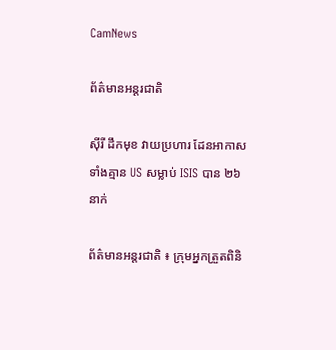CamNews

ព័ត៌មានអន្តរជាតិ

ស៊ីរី ដឹកមុខ វាយប្រហារ ដែនអាកាស ទាំងគ្មាន US សម្លាប់ ISIS បាន ២៦ នាក់

ព័ត៌មានអន្តរជាតិ ៖ ក្រុមអ្នកត្រួតពិនិ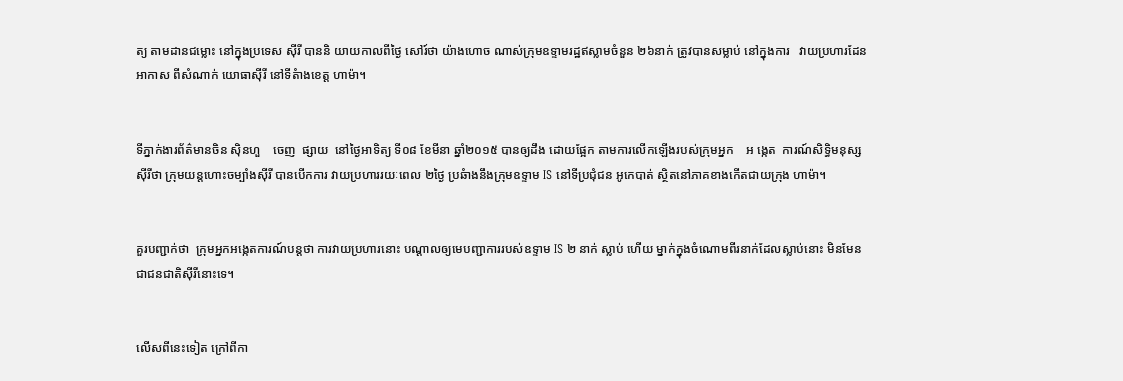ត្យ តាមដានជម្លោះ នៅក្នុងប្រទេស ស៊ីរី បាននិ យាយកាលពីថ្ងៃ សៅរ៍ថា យ៉ាងហោច ណាស់ក្រុមឧទ្ទាមរដ្ឋឥស្លាមចំនួន ២៦នាក់ ត្រូវបានសម្លាប់ នៅក្នុងការ   វាយប្រហារដែនអាកាស ពីសំណាក់ យោធាស៊ីរី នៅទីតំាងខេត្ត ហាម៉ា។


ទីភ្នាក់ងារព័ត៌មានចិន ស៊ិនហួ    ចេញ  ផ្សាយ  នៅថ្ងៃអាទិត្យ ទី០៨ ខែមីនា ឆ្នាំ២០១៥ បានឲ្យដឹង ដោយផ្អែក តាមការលើកឡើងរបស់ក្រុមអ្នក    អ ង្កេត  ការណ៍សិទ្ធិមនុស្សស៊ីរីថា ក្រុមយន្តហោះចម្បំាងស៊ីរី បានបើកការ វាយប្រហាររយៈពេល ២ថ្ងៃ ប្រឆំាងនឹងក្រុមឧទ្ទាម IS នៅទីប្រជុំជន អូកេបាត់ ស្ថិតនៅភាគខាងកើតជាយក្រុង ហាម៉ា។


គួរបញ្ជាក់ថា  ក្រុមអ្នកអង្កេតការណ៍បន្តថា ការវាយប្រហារនោះ បណ្តាលឲ្យមេបញ្ជាការរបស់ឧទ្ទាម IS ២ នាក់ ស្លាប់ ហើយ ម្នាក់ក្នុងចំណោមពីរនាក់ដែលស្លាប់នោះ មិនមែនជាជនជាតិស៊ីរីនោះទេ។


លើសពីនេះទៀត ក្រៅពីកា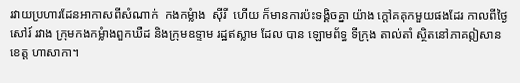រវាយប្រហារដែនអាកាសពីសំណាក់  កងកម្លំាង  ស៊ីរី  ហើយ ក៏មានការប៉ះទង្គិចគ្នា យ៉ាង ក្តៅគគុកមួយផងដែរ កាលពីថ្ងៃសៅរ៍ រវាង ក្រុមកងកម្លំាងពួកឃឺដ និងក្រុមឧទ្ទាម រដ្ឋឥស្លាម ដែល បាន ឡោមព័ទ្ធ ទីក្រុង តាល់តាំ ស្ថិតនៅភាគឦសានខេត្ត ហាសាកា។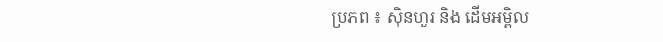ប្រភព ៖ ស៊ិនហួរ និង ដើមអម្ពិល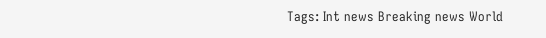Tags: Int news Breaking news World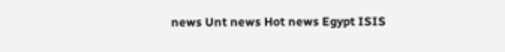news Unt news Hot news Egypt ISIS